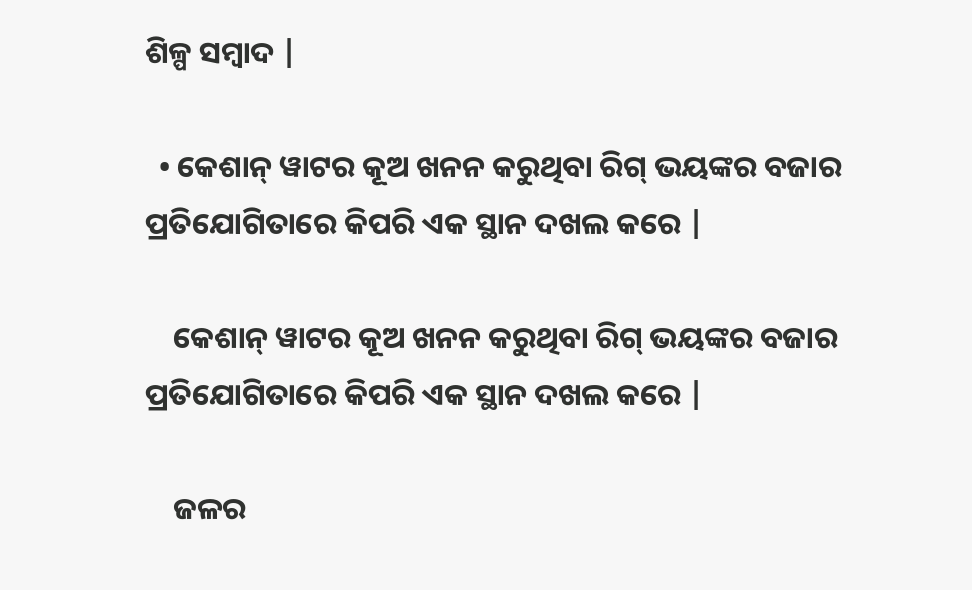ଶିଳ୍ପ ସମ୍ବାଦ |

  • କେଶାନ୍ ୱାଟର କୂଅ ଖନନ କରୁଥିବା ରିଗ୍ ଭୟଙ୍କର ବଜାର ପ୍ରତିଯୋଗିତାରେ କିପରି ଏକ ସ୍ଥାନ ଦଖଲ କରେ |

    କେଶାନ୍ ୱାଟର କୂଅ ଖନନ କରୁଥିବା ରିଗ୍ ଭୟଙ୍କର ବଜାର ପ୍ରତିଯୋଗିତାରେ କିପରି ଏକ ସ୍ଥାନ ଦଖଲ କରେ |

    ଜଳର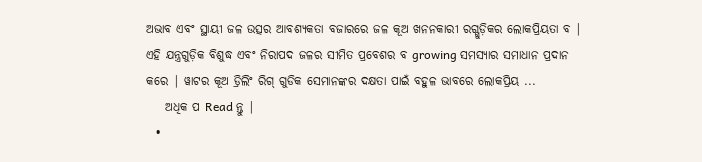ଅଭାବ ଏବଂ ସ୍ଥାୟୀ ଜଳ ଉତ୍ସର ଆବଶ୍ୟକତା ବଜାରରେ ଜଳ କୂଅ ଖନନକାରୀ ରଗ୍ଗୁଡ଼ିକର ଲୋକପ୍ରିୟତା ବ | ଏହି ଯନ୍ତ୍ରଗୁଡ଼ିକ ବିଶୁଦ୍ଧ ଏବଂ ନିରାପଦ ଜଳର ସୀମିତ ପ୍ରବେଶର ବ growing ସମସ୍ୟାର ସମାଧାନ ପ୍ରଦାନ କରେ | ୱାଟର କୂଅ ଡ୍ରିଲିଂ ରିଗ୍ ଗୁଡିକ ସେମାନଙ୍କର ଦକ୍ଷତା ପାଇଁ ବହୁଳ ଭାବରେ ଲୋକପ୍ରିୟ ...
    ଅଧିକ ପ Read ନ୍ତୁ |
  •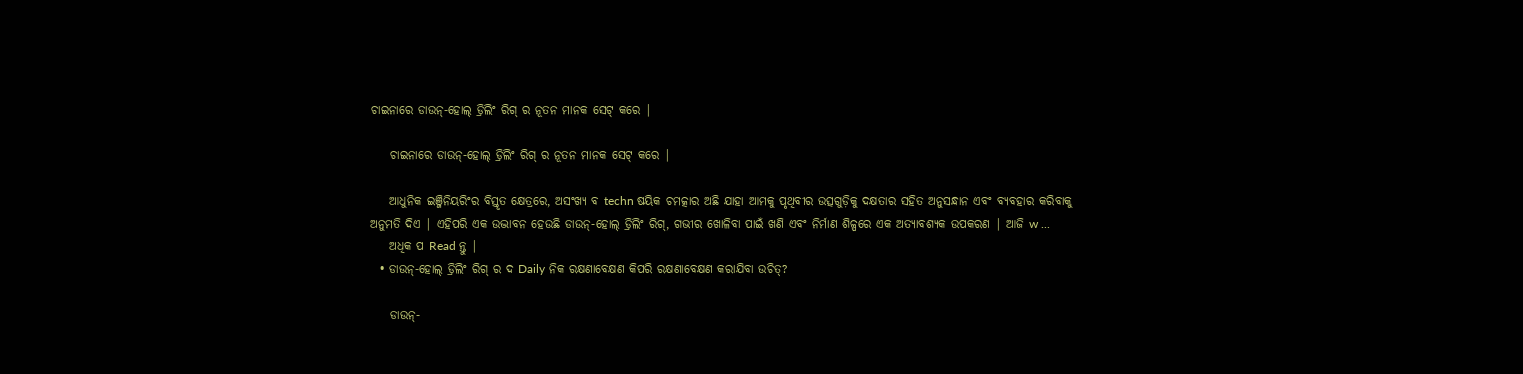ଚାଇନାରେ ଡାଉନ୍-ହୋଲ୍ ଡ୍ରିଲିଂ ରିଗ୍ ର ନୂତନ ମାନକ ସେଟ୍ କରେ |

    ଚାଇନାରେ ଡାଉନ୍-ହୋଲ୍ ଡ୍ରିଲିଂ ରିଗ୍ ର ନୂତନ ମାନକ ସେଟ୍ କରେ |

    ଆଧୁନିକ ଇଞ୍ଜିନିୟରିଂର ବିସ୍ତୃତ କ୍ଷେତ୍ରରେ, ଅସଂଖ୍ୟ ବ techn ଷୟିକ ଚମତ୍କାର ଅଛି ଯାହା ଆମକୁ ପୃଥିବୀର ଉତ୍ସଗୁଡ଼ିକୁ ଦକ୍ଷତାର ସହିତ ଅନୁସନ୍ଧାନ ଏବଂ ବ୍ୟବହାର କରିବାକୁ ଅନୁମତି ଦିଏ | ଏହିପରି ଏକ ଉଦ୍ଭାବନ ହେଉଛି ଡାଉନ୍-ହୋଲ୍ ଡ୍ରିଲିଂ ରିଗ୍, ଗଭୀର ଖୋଳିବା ପାଇଁ ଖଣି ଏବଂ ନିର୍ମାଣ ଶିଳ୍ପରେ ଏକ ଅତ୍ୟାବଶ୍ୟକ ଉପକରଣ | ଆଜି w ...
    ଅଧିକ ପ Read ନ୍ତୁ |
  • ଡାଉନ୍-ହୋଲ୍ ଡ୍ରିଲିଂ ରିଗ୍ ର ଦ Daily ନିକ ରକ୍ଷଣାବେକ୍ଷଣ କିପରି ରକ୍ଷଣାବେକ୍ଷଣ କରାଯିବା ଉଚିତ୍?

    ଡାଉନ୍-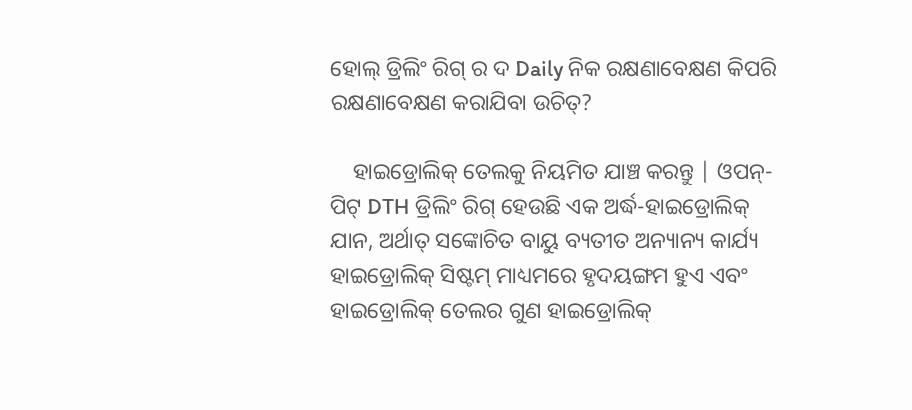ହୋଲ୍ ଡ୍ରିଲିଂ ରିଗ୍ ର ଦ Daily ନିକ ରକ୍ଷଣାବେକ୍ଷଣ କିପରି ରକ୍ଷଣାବେକ୍ଷଣ କରାଯିବା ଉଚିତ୍?

    ହାଇଡ୍ରୋଲିକ୍ ତେଲକୁ ନିୟମିତ ଯାଞ୍ଚ କରନ୍ତୁ | ଓପନ୍-ପିଟ୍ DTH ଡ୍ରିଲିଂ ରିଗ୍ ହେଉଛି ଏକ ଅର୍ଦ୍ଧ-ହାଇଡ୍ରୋଲିକ୍ ଯାନ, ଅର୍ଥାତ୍ ସଙ୍କୋଚିତ ବାୟୁ ବ୍ୟତୀତ ଅନ୍ୟାନ୍ୟ କାର୍ଯ୍ୟ ହାଇଡ୍ରୋଲିକ୍ ସିଷ୍ଟମ୍ ମାଧ୍ୟମରେ ହୃଦୟଙ୍ଗମ ହୁଏ ଏବଂ ହାଇଡ୍ରୋଲିକ୍ ତେଲର ଗୁଣ ହାଇଡ୍ରୋଲିକ୍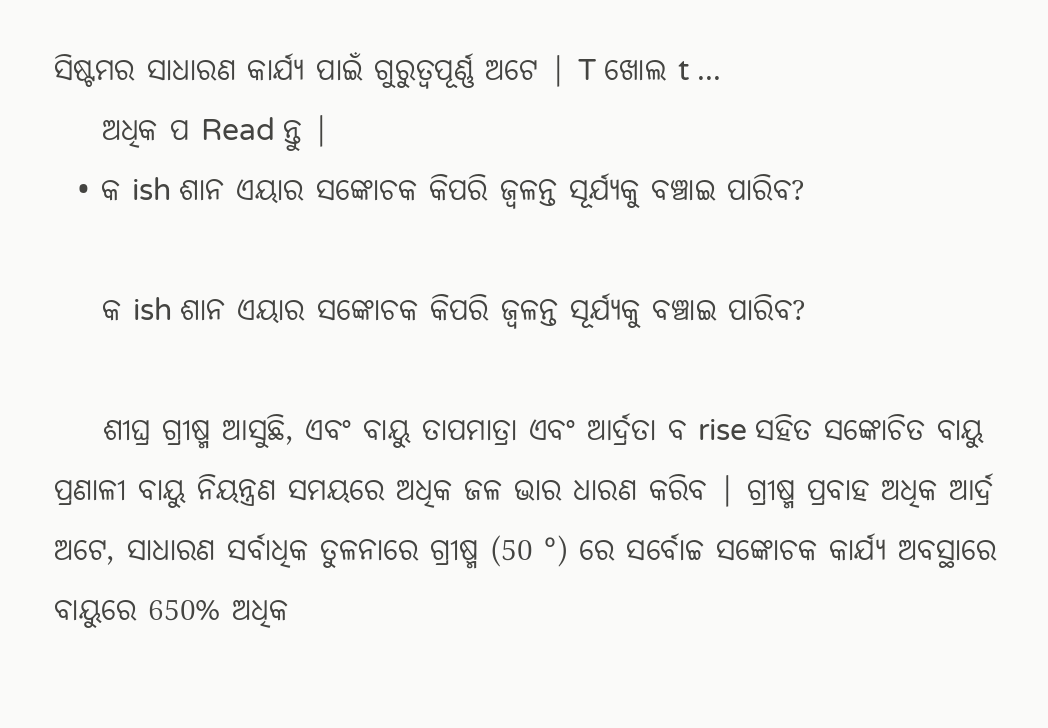ସିଷ୍ଟମର ସାଧାରଣ କାର୍ଯ୍ୟ ପାଇଁ ଗୁରୁତ୍ୱପୂର୍ଣ୍ଣ ଅଟେ | T ଖୋଲ t ...
    ଅଧିକ ପ Read ନ୍ତୁ |
  • କ ish ଶାନ ଏୟାର ସଙ୍କୋଚକ କିପରି ଜ୍ୱଳନ୍ତ ସୂର୍ଯ୍ୟକୁ ବଞ୍ଚାଇ ପାରିବ?

    କ ish ଶାନ ଏୟାର ସଙ୍କୋଚକ କିପରି ଜ୍ୱଳନ୍ତ ସୂର୍ଯ୍ୟକୁ ବଞ୍ଚାଇ ପାରିବ?

    ଶୀଘ୍ର ଗ୍ରୀଷ୍ମ ଆସୁଛି, ଏବଂ ବାୟୁ ତାପମାତ୍ରା ଏବଂ ଆର୍ଦ୍ରତା ବ rise ସହିତ ସଙ୍କୋଚିତ ବାୟୁ ପ୍ରଣାଳୀ ବାୟୁ ନିୟନ୍ତ୍ରଣ ସମୟରେ ଅଧିକ ଜଳ ଭାର ଧାରଣ କରିବ | ଗ୍ରୀଷ୍ମ ପ୍ରବାହ ଅଧିକ ଆର୍ଦ୍ର ଅଟେ, ସାଧାରଣ ସର୍ବାଧିକ ତୁଳନାରେ ଗ୍ରୀଷ୍ମ (50 °) ରେ ସର୍ବୋଚ୍ଚ ସଙ୍କୋଚକ କାର୍ଯ୍ୟ ଅବସ୍ଥାରେ ବାୟୁରେ 650% ଅଧିକ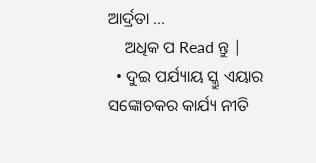ଆର୍ଦ୍ରତା ...
    ଅଧିକ ପ Read ନ୍ତୁ |
  • ଦୁଇ ପର୍ଯ୍ୟାୟ ସ୍କ୍ରୁ ଏୟାର ସଙ୍କୋଚକର କାର୍ଯ୍ୟ ନୀତି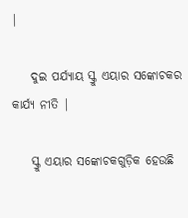|

    ଦୁଇ ପର୍ଯ୍ୟାୟ ସ୍କ୍ରୁ ଏୟାର ସଙ୍କୋଚକର କାର୍ଯ୍ୟ ନୀତି |

    ସ୍କ୍ରୁ ଏୟାର ସଙ୍କୋଚକଗୁଡ଼ିକ ହେଉଛି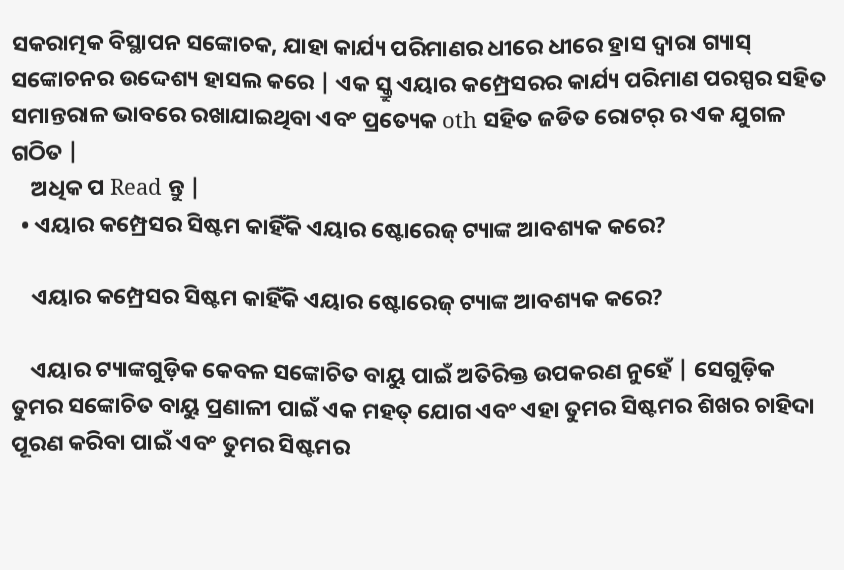ସକରାତ୍ମକ ବିସ୍ଥାପନ ସଙ୍କୋଚକ, ଯାହା କାର୍ଯ୍ୟ ପରିମାଣର ଧୀରେ ଧୀରେ ହ୍ରାସ ଦ୍ୱାରା ଗ୍ୟାସ୍ ସଙ୍କୋଚନର ଉଦ୍ଦେଶ୍ୟ ହାସଲ କରେ | ଏକ ସ୍କ୍ରୁ ଏୟାର କମ୍ପ୍ରେସରର କାର୍ଯ୍ୟ ପରିମାଣ ପରସ୍ପର ସହିତ ସମାନ୍ତରାଳ ଭାବରେ ରଖାଯାଇଥିବା ଏବଂ ପ୍ରତ୍ୟେକ oth ସହିତ ଜଡିତ ରୋଟର୍ ର ଏକ ଯୁଗଳ ଗଠିତ |
    ଅଧିକ ପ Read ନ୍ତୁ |
  • ଏୟାର କମ୍ପ୍ରେସର ସିଷ୍ଟମ କାହିଁକି ଏୟାର ଷ୍ଟୋରେଜ୍ ଟ୍ୟାଙ୍କ ଆବଶ୍ୟକ କରେ?

    ଏୟାର କମ୍ପ୍ରେସର ସିଷ୍ଟମ କାହିଁକି ଏୟାର ଷ୍ଟୋରେଜ୍ ଟ୍ୟାଙ୍କ ଆବଶ୍ୟକ କରେ?

    ଏୟାର ଟ୍ୟାଙ୍କଗୁଡ଼ିକ କେବଳ ସଙ୍କୋଚିତ ବାୟୁ ପାଇଁ ଅତିରିକ୍ତ ଉପକରଣ ନୁହେଁ | ସେଗୁଡ଼ିକ ତୁମର ସଙ୍କୋଚିତ ବାୟୁ ପ୍ରଣାଳୀ ପାଇଁ ଏକ ମହତ୍ ଯୋଗ ଏବଂ ଏହା ତୁମର ସିଷ୍ଟମର ଶିଖର ଚାହିଦା ପୂରଣ କରିବା ପାଇଁ ଏବଂ ତୁମର ସିଷ୍ଟମର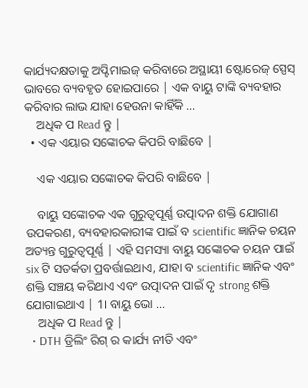କାର୍ଯ୍ୟଦକ୍ଷତାକୁ ଅପ୍ଟିମାଇଜ୍ କରିବାରେ ଅସ୍ଥାୟୀ ଷ୍ଟୋରେଜ୍ ସ୍ପେସ୍ ଭାବରେ ବ୍ୟବହୃତ ହୋଇପାରେ | ଏକ ବାୟୁ ଟାଙ୍କି ବ୍ୟବହାର କରିବାର ଲାଭ ଯାହା ହେଉନା କାହିଁକି ...
    ଅଧିକ ପ Read ନ୍ତୁ |
  • ଏକ ଏୟାର ସଙ୍କୋଚକ କିପରି ବାଛିବେ |

    ଏକ ଏୟାର ସଙ୍କୋଚକ କିପରି ବାଛିବେ |

    ବାୟୁ ସଙ୍କୋଚକ ଏକ ଗୁରୁତ୍ୱପୂର୍ଣ୍ଣ ଉତ୍ପାଦନ ଶକ୍ତି ଯୋଗାଣ ଉପକରଣ, ବ୍ୟବହାରକାରୀଙ୍କ ପାଇଁ ବ scientific ଜ୍ଞାନିକ ଚୟନ ଅତ୍ୟନ୍ତ ଗୁରୁତ୍ୱପୂର୍ଣ୍ଣ | ଏହି ସମସ୍ୟା ବାୟୁ ସଙ୍କୋଚକ ଚୟନ ପାଇଁ six ଟି ସତର୍କତା ପ୍ରବର୍ତ୍ତାଇଥାଏ, ଯାହା ବ scientific ଜ୍ଞାନିକ ଏବଂ ଶକ୍ତି ସଞ୍ଚୟ କରିଥାଏ ଏବଂ ଉତ୍ପାଦନ ପାଇଁ ଦୃ strong ଶକ୍ତି ଯୋଗାଇଥାଏ | 1। ବାୟୁ ଭୋ ...
    ଅଧିକ ପ Read ନ୍ତୁ |
  • DTH ଡ୍ରିଲିଂ ରିଗ୍ ର କାର୍ଯ୍ୟ ନୀତି ଏବଂ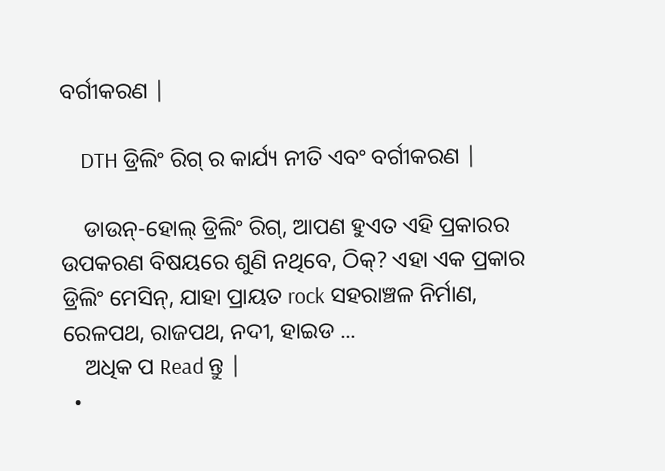ବର୍ଗୀକରଣ |

    DTH ଡ୍ରିଲିଂ ରିଗ୍ ର କାର୍ଯ୍ୟ ନୀତି ଏବଂ ବର୍ଗୀକରଣ |

    ଡାଉନ୍-ହୋଲ୍ ଡ୍ରିଲିଂ ରିଗ୍, ଆପଣ ହୁଏତ ଏହି ପ୍ରକାରର ଉପକରଣ ବିଷୟରେ ଶୁଣି ନଥିବେ, ଠିକ୍? ଏହା ଏକ ପ୍ରକାର ଡ୍ରିଲିଂ ମେସିନ୍, ଯାହା ପ୍ରାୟତ rock ସହରାଞ୍ଚଳ ନିର୍ମାଣ, ରେଳପଥ, ରାଜପଥ, ନଦୀ, ହାଇଡ ...
    ଅଧିକ ପ Read ନ୍ତୁ |
  •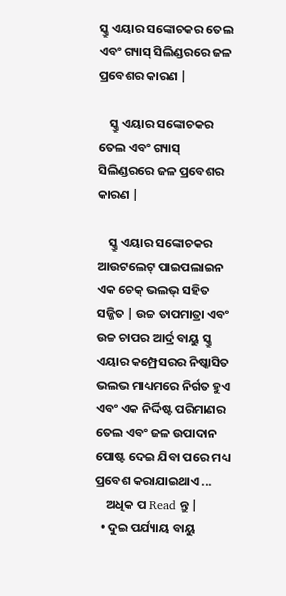ସ୍କ୍ରୁ ଏୟାର ସଙ୍କୋଚକର ତେଲ ଏବଂ ଗ୍ୟାସ୍ ସିଲିଣ୍ଡରରେ ଜଳ ପ୍ରବେଶର କାରଣ |

    ସ୍କ୍ରୁ ଏୟାର ସଙ୍କୋଚକର ତେଲ ଏବଂ ଗ୍ୟାସ୍ ସିଲିଣ୍ଡରରେ ଜଳ ପ୍ରବେଶର କାରଣ |

    ସ୍କ୍ରୁ ଏୟାର ସଙ୍କୋଚକର ଆଉଟଲେଟ୍ ପାଇପଲାଇନ ଏକ ଚେକ୍ ଭଲଭ୍ ସହିତ ସଜ୍ଜିତ | ଉଚ୍ଚ ତାପମାତ୍ରା ଏବଂ ଉଚ୍ଚ ଚାପର ଆର୍ଦ୍ର ବାୟୁ ସ୍କ୍ରୁ ଏୟାର କମ୍ପ୍ରେସରର ନିଷ୍କାସିତ ଭଲଭ ମାଧ୍ୟମରେ ନିର୍ଗତ ହୁଏ ଏବଂ ଏକ ନିର୍ଦ୍ଦିଷ୍ଟ ପରିମାଣର ତେଲ ଏବଂ ଜଳ ଉପାଦାନ ପୋଷ୍ଟ ଦେଇ ଯିବା ପରେ ମଧ୍ୟ ପ୍ରବେଶ କରାଯାଇଥାଏ ...
    ଅଧିକ ପ Read ନ୍ତୁ |
  • ଦୁଇ ପର୍ଯ୍ୟାୟ ବାୟୁ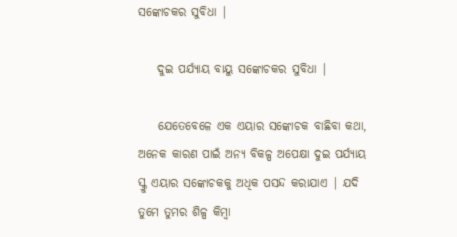ସଙ୍କୋଚକର ସୁବିଧା |

    ଦୁଇ ପର୍ଯ୍ୟାୟ ବାୟୁ ସଙ୍କୋଚକର ସୁବିଧା |

    ଯେତେବେଳେ ଏକ ଏୟାର ସଙ୍କୋଚକ ବାଛିବା କଥା, ଅନେକ କାରଣ ପାଇଁ ଅନ୍ୟ ବିକଳ୍ପ ଅପେକ୍ଷା ଦୁଇ ପର୍ଯ୍ୟାୟ ସ୍କ୍ରୁ ଏୟାର ସଙ୍କୋଚକକୁ ଅଧିକ ପସନ୍ଦ କରାଯାଏ | ଯଦି ତୁମେ ତୁମର ଶିଳ୍ପ କିମ୍ବା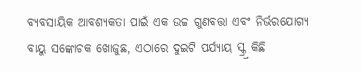ବ୍ୟବସାୟିକ ଆବଶ୍ୟକତା ପାଇଁ ଏକ ଉଚ୍ଚ ଗୁଣବତ୍ତା ଏବଂ ନିର୍ଭରଯୋଗ୍ୟ ବାୟୁ ସଙ୍କୋଚକ ଖୋଜୁଛ, ଏଠାରେ ଦୁଇଟି ପର୍ଯ୍ୟାୟ ସ୍କ୍ର୍ର କିଛି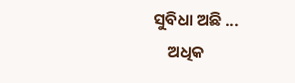ସୁବିଧା ଅଛି ...
    ଅଧିକ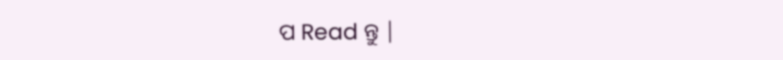ପ Read ନ୍ତୁ |